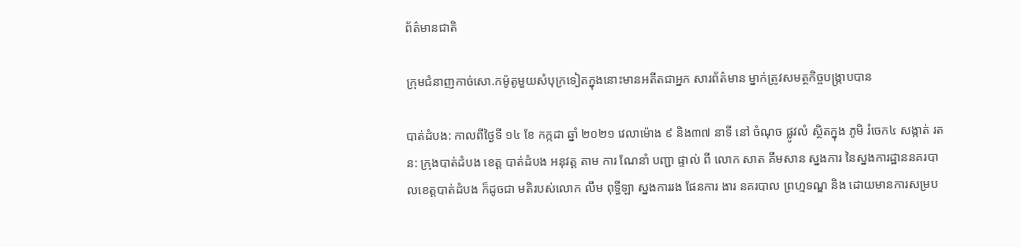ព័ត៌មានជាតិ

ក្រុមជំនាញកាច់សោ.កម៉ូតូមួយសំបុក្រទៀតក្នុងនោះមានអតីតជាអ្នក សារព័ត៌មាន ម្នាក់ត្រូវសមត្ថកិច្ចបង្រ្កាបបាន

បាត់ដំបង: កាលពីថ្ងៃទី ១៤ ខែ កក្កដា ឆ្នាំ ២០២១ វេលាម៉ោង ៩ និង៣៧ នាទី នៅ ចំណុច ផ្លូវលំ ស្ថិតក្នុង ភូមិ រំចេក៤ សង្កាត់ រតន: ក្រុងបាត់ដំបង ខេត្ត បាត់ដំបង អនុវត្ត តាម ការ ណែនាំ បញ្ជា ផ្ទាល់ ពី លោក សាត គឹមសាន ស្នងការ នៃស្នងការដ្ឋាននគរបាលខេត្តបាត់ដំបង ក៏ដូចជា មតិរបស់លោក លឹម ពុទ្ធីឡា ស្នងការរង ផែនការ ងារ នគរបាល ព្រហ្មទណ្ឌ និង ដោយមានការសម្រប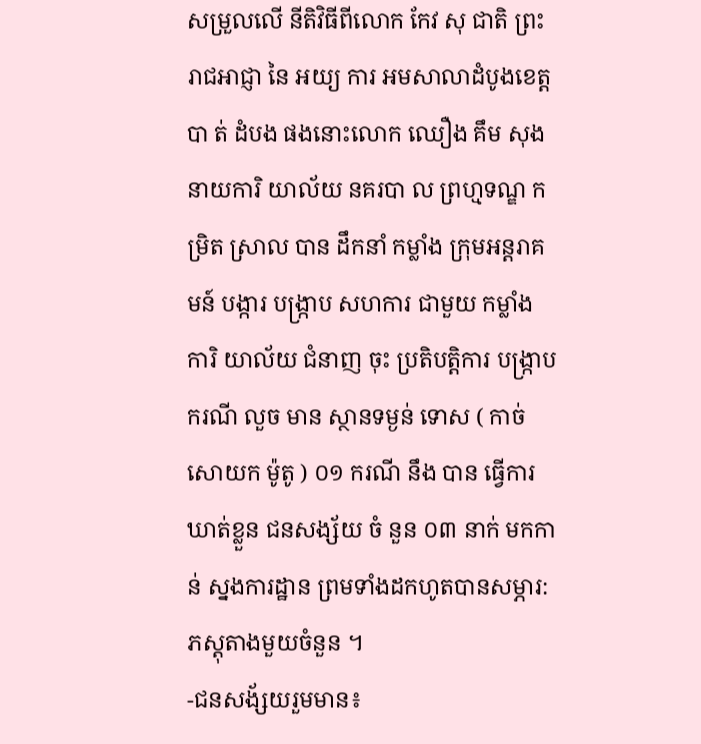សម្រួលលើ នីតិវិធីពីលោក កែវ សុ ជាតិ ព្រះរាជអាជ្ញា នៃ អយ្យ ការ អមសាលាដំបូងខេត្តបា ត់ ដំបង ផងនោះលោក ឈឿង គឹម សុង នាយការិ យាល័យ នគរបា ល ព្រហ្មទណ្ឌ កម្រិត ស្រាល បាន ដឹកនាំ កម្លាំង ក្រុមអន្តរាគមន៍ បង្ការ បង្ក្រាប សហការ ជាមួយ កម្លាំង ការិ យាល័យ ជំនាញ ចុះ ប្រតិបត្តិការ បង្ក្រាប ករណី លួច មាន ស្ថានទម្ងន់ ទោស ( កាច់សោយក ម៉ូតូ ) ០១ ករណី នឹង បាន ធ្វេីការ ឃាត់ខ្លួន ជនសង្ស័យ ចំ នួន ០៣ នាក់ មកកាន់ ស្នងការដ្ឋាន ព្រមទាំងដកហូតបានសម្ភារ:ភស្តុតាងមួយចំនួន ។
-ជនសង័្សយរួមមាន៖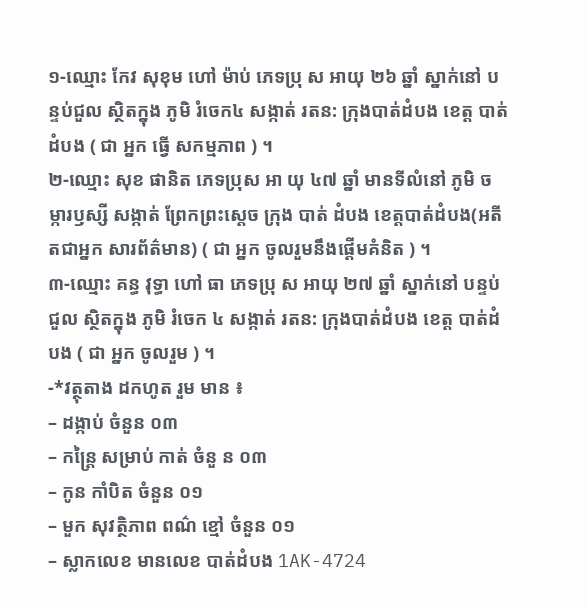១-ឈ្មោះ កែវ សុខុម ហៅ ម៉ាប់ ភេទប្រុ ស អាយុ ២៦ ឆ្នាំ ស្នាក់នៅ បន្ទប់ជួល ស្ថិតក្នុង ភូមិ រំចេក៤ សង្កាត់ រតន: ក្រុងបាត់ដំបង ខេត្ត បាត់ដំបង ( ជា អ្នក ធ្វេី សកម្មភាព ) ។
២-ឈ្មោះ សុខ ផានិត ភេទប្រុស អា យុ ៤៧ ឆ្នាំ មានទីលំនៅ ភូមិ ចម្ការឫស្សី សង្កាត់ ព្រែកព្រះស្តេច ក្រុង បាត់ ដំបង ខេត្តបាត់ដំបង(អតីតជាអ្នក សារព័ត៌មាន) ( ជា អ្នក ចូលរួមនឹងផ្តេីមគំនិត ) ។
៣-ឈ្មោះ គន្ធ វុទ្ធា ហៅ ធា ភេទប្រុ ស អាយុ ២៧ ឆ្នាំ ស្នាក់នៅ បន្ទប់ជួល ស្ថិតក្នុង ភូមិ រំចេក ៤ សង្កាត់ រតន: ក្រុងបាត់ដំបង ខេត្ត បាត់ដំបង ( ជា អ្នក ចូលរួម ) ។
-*វត្ថុតាង ដកហូត រួម មាន ៖
– ដង្កាប់ ចំនួន ០៣
– កន្ត្រៃ សម្រាប់ កាត់ ចំនួ ន ០៣
– កូន កាំបិត ចំនួន ០១
– មួក សុវត្ថិភាព ពណ៌ ខ្មៅ ចំនួន ០១
– ស្លាកលេខ មានលេខ បាត់ដំបង 1AK-4724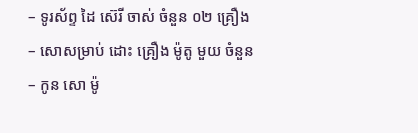– ទូរស័ព្ទ ដៃ ស៊េរី ចាស់ ចំនួន ០២ គ្រឿង
– សោសម្រាប់ ដោះ គ្រឿង ម៉ូតូ មួយ ចំនួន
– កូន សោ ម៉ូ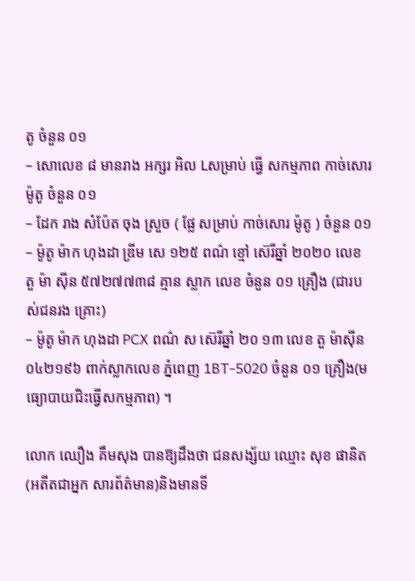តូ ចំនួន ០១
– សោលេខ ៨ មានរាង អក្សរ អិល Lសម្រាប់ ធ្វេី សកម្មភាព កាច់សោរ ម៉ូតូ ចំនួន ០១
– ដែក រាង សំប៉ែត ចុង ស្រួច ( ផ្លែ សម្រាប់ កាច់សោរ ម៉ូតូ ) ចំនួន ០១
– ម៉ូតូ ម៉ាក ហុងដា ឌ្រីម សេ ១២៥ ពណ៌ ខ្មៅ ស៊េរីឆ្នាំ ២០២០ លេខ តួ ម៉ា ស៊ីន ៥៧២៧៧៣៨ គ្មាន ស្លាក លេខ ចំនួន ០១ គ្រឿង (ជារបស់ជនរង គ្រោះ)
– ម៉ូតូ ម៉ាក ហុងដា PCX ពណ៌ ស ស៊េរីឆ្នាំ ២០ ១៣ លេខ តួ ម៉ាស៊ីន ០៤២១៩៦ ពាក់ស្លាកលេខ ភ្នំពេញ 1BT-5020 ចំនួន ០១ គ្រឿង(មធ្យោបាយជិះធ្វេីសកម្មភាព) ។

លោក ឈឿង គឹមសុង បានឱ្យដឹងថា ជនសង្ស័យ ឈ្មោះ សុខ ផានិត (អតីតជាអ្នក សារព័ត៌មាន)និងមានទី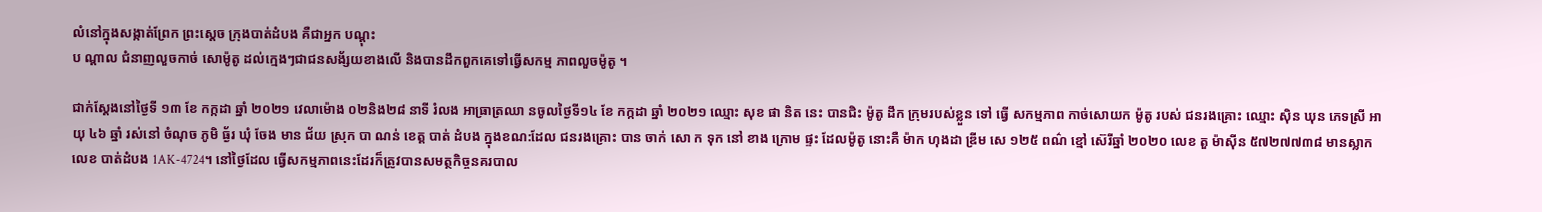លំនៅក្នុងសង្កាត់ព្រែក ព្រះស្តេច ក្រុងបាត់ដំបង គឺជាអ្នក បណ្តុះ
ប ណ្តាល ជំនាញលួចកាច់ សោម៉ូតូ ដល់ក្មេងៗជាជនសង័្សយខាងលេី និងបានដឹកពួកគេទៅធ្វេីសកម្ម ភាពលួចម៉ូតូ ។

ជាក់ស្តែងនៅថ្ងៃទី ១៣ ខែ កក្កដា ឆ្នាំ ២០២១ វេលាម៉ោង ០២និង២៨ នាទី រំលង អាធ្រាត្រឈា នចូលថ្ងៃទី១៤ ខែ កក្កដា ឆ្នាំ ២០២១ ឈ្មោះ សុខ ផា និត នេះ បានជិះ ម៉ូតូ ដឹក ក្រុមរបស់ខ្លួន ទៅ ធ្វេី សកម្មភាព កាច់សោយក ម៉ូតូ របស់ ជនរងគ្រោះ ឈ្មោះ ស៊ិន ឃុន ភេទស្រី អាយុ ៤៦ ឆ្នាំ រស់នៅ ចំណុច ភូមិ ធ្ង័រ ឃុំ ចែង មាន ជ័យ ស្រុក បា ណន់ ខេត្ត បាត់ ដំបង ក្នុងខណ:ដែល ជនរងគ្រោះ បាន ចាក់ សោ ក ទុក នៅ ខាង ក្រោម ផ្ទះ ដែលម៉ូតូ នោះគឺ ម៉ាក ហុងដា ឌ្រីម សេ ១២៥ ពណ៌ ខ្មៅ ស៊េរីឆ្នាំ ២០២០ លេខ តួ ម៉ាស៊ីន ៥៧២៧៧៣៨ មានស្លាក លេខ បាត់ដំបង 1AK-4724។ នៅថ្ងៃដែល ធ្វេីសកម្មភាពនេះដែរក៏ត្រូវបានសមត្ថកិច្ចនគរបាល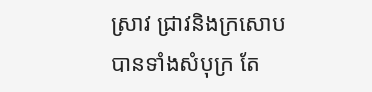ស្រាវ ជ្រាវនិងក្រសោបបានទាំងសំបុក្រ តែ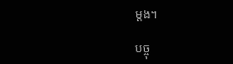ម្តង។

បច្ចុ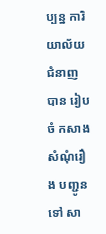ប្បន្ន ការិយាល័យ ជំនាញ បាន រៀបចំ កសាងសំណុំរឿង បញ្ជូន ទៅ សា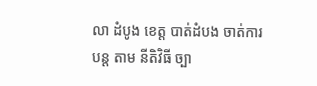លា ដំបូង ខេត្ត បាត់ដំបង ចាត់ការ បន្ត តាម នីតិវិធី ច្បា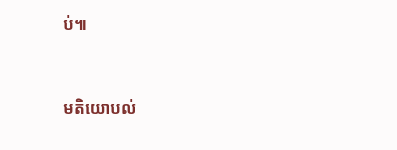ប់៕



មតិយោបល់